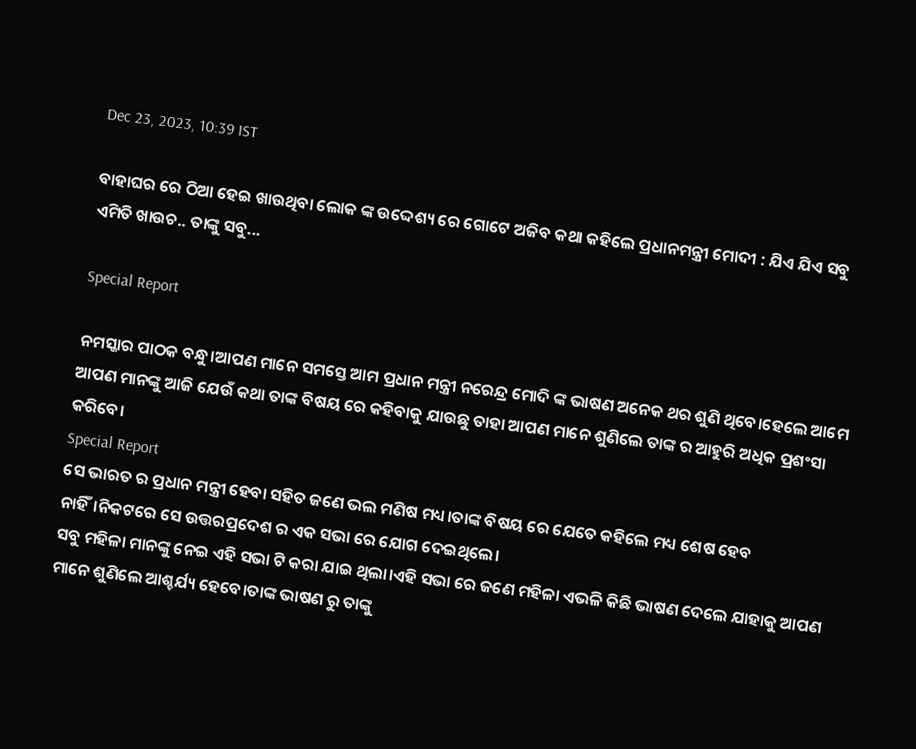Dec 23, 2023, 10:39 IST

ବାହାଘର ରେ ଠିଆ ହେଇ ଖାଉଥିବା ଲୋକ ଙ୍କ ଉଦ୍ଦେଶ୍ୟ ରେ ଗୋଟେ ଅଜିବ କଥା କହିଲେ ପ୍ରଧାନମନ୍ତ୍ରୀ ମୋଦୀ : ଯିଏ ଯିଏ ସବୁ ଏମିତି ଖାଉଚ.. ତାଙ୍କୁ ସବୁ...

Special Report

ନମସ୍କାର ପାଠକ ବନ୍ଧୁ।ଆପଣ ମାନେ ସମସ୍ତେ ଆମ ପ୍ରଧାନ ମନ୍ତ୍ରୀ ନରେନ୍ଦ୍ର ମୋଦି ଙ୍କ ଭାଷଣ ଅନେକ ଥର ଶୁଣି ଥିବେ।ହେଲେ ଆମେ ଆପଣ ମାନଙ୍କୁ ଆଜି ଯେଉଁ କଥା ତାଙ୍କ ବିଷୟ ରେ କହିବାକୁ ଯାଉଛୁ ତାହା ଆପଣ ମାନେ ଶୁଣିଲେ ତାଙ୍କ ର ଆହୁରି ଅଧିକ ପ୍ରଶଂସା କରିବେ।
Special Report
ସେ ଭାରତ ର ପ୍ରଧାନ ମନ୍ତ୍ରୀ ହେବା ସହିତ ଜଣେ ଭଲ ମଣିଷ ମଧ୍ୟ।ତାଙ୍କ ବିଷୟ ରେ ଯେତେ କହିଲେ ମଧ୍ୟ ଶେଷ ହେବ ନାହିଁ।ନିକଟରେ ସେ ଉତ୍ତରପ୍ରଦେଶ ର ଏକ ସଭା ରେ ଯୋଗ ଦେଇଥିଲେ।
ସବୁ ମହିଳା ମାନଙ୍କୁ ନେଇ ଏହି ସଭା ଟି କରା ଯାଇ ଥିଲା।ଏହି ସଭା ରେ ଜଣେ ମହିଳା ଏଭଳି କିଛି ଭାଷଣ ଦେଲେ ଯାହାକୁ ଆପଣ ମାନେ ଶୁଣିଲେ ଆଶ୍ଚର୍ଯ୍ୟ ହେବେ।ତାଙ୍କ ଭାଷଣ ରୁ ତାଙ୍କୁ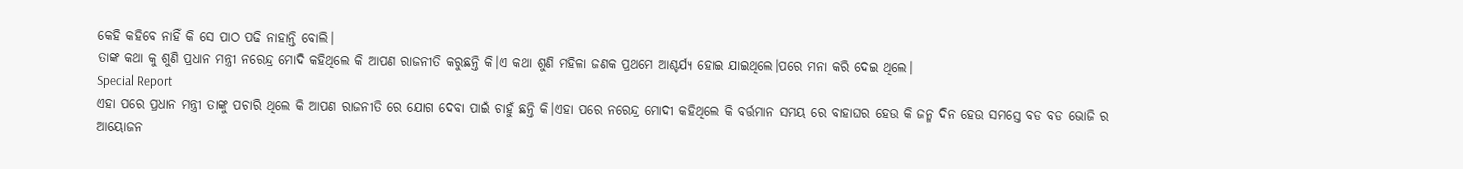କେହି କହିବେ ନାହିଁ କି ସେ ପାଠ ପଢି ନାହାନ୍ତି ବୋଲି।
ତାଙ୍କ କଥା କୁ ଶୁଣି ପ୍ରଧାନ ମନ୍ତ୍ରୀ ନରେନ୍ଦ୍ର ମୋଦି କହିଥିଲେ କି ଆପଣ ରାଜନୀତି କରୁଛନ୍ତି କି।ଏ କଥା ଶୁଣି ମହିଳା ଜଣକ ପ୍ରଥମେ ଆଶ୍ଚର୍ଯ୍ୟ ହୋଇ ଯାଇଥିଲେ।ପରେ ମନା କରି ଦେଇ ଥିଲେ।
Special Report
ଏହା ପରେ ପ୍ରଧାନ ମନ୍ତ୍ରୀ ତାଙ୍କୁ ପଚାରି ଥିଲେ କି ଆପଣ ରାଜନୀତି ରେ ଯୋଗ ଦେବା ପାଇଁ ଚାହୁଁ ଛନ୍ତି କି।ଏହା ପରେ ନରେନ୍ଦ୍ର ମୋଦୀ କହିଥିଲେ କି ବର୍ତ୍ତମାନ ସମୟ ରେ ବାହାଘର ହେଉ କି ଜନ୍ମ ଦିନ ହେଉ ସମସ୍ତେ ବଡ ବଡ ଭୋଜି ର ଆୟୋଜନ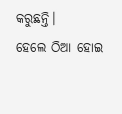କରୁଛନ୍ତି।
ହେଲେ ଠିଆ ହୋଇ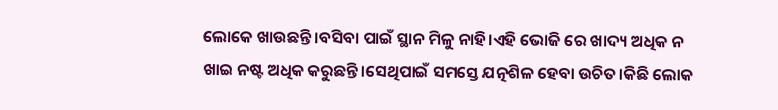ଲୋକେ ଖାଉଛନ୍ତି।ବସିବା ପାଇଁ ସ୍ଥାନ ମିଳୁ ନାହି।ଏହି ଭୋଜି ରେ ଖାଦ୍ୟ ଅଧିକ ନ ଖାଇ ନଷ୍ଟ ଅଧିକ କରୁଛନ୍ତି।ସେଥିପାଇଁ ସମସ୍ତେ ଯତ୍ନଶିଳ ହେବା ଉଚିତ।କିଛି ଲୋକ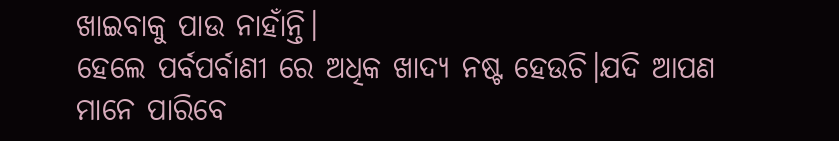ଖାଇବାକୁ ପାଉ ନାହାଁନ୍ତି।
ହେଲେ ପର୍ବପର୍ବାଣୀ ରେ ଅଧିକ ଖାଦ୍ୟ ନଷ୍ଟ ହେଉଚି।ଯଦି ଆପଣ ମାନେ ପାରିବେ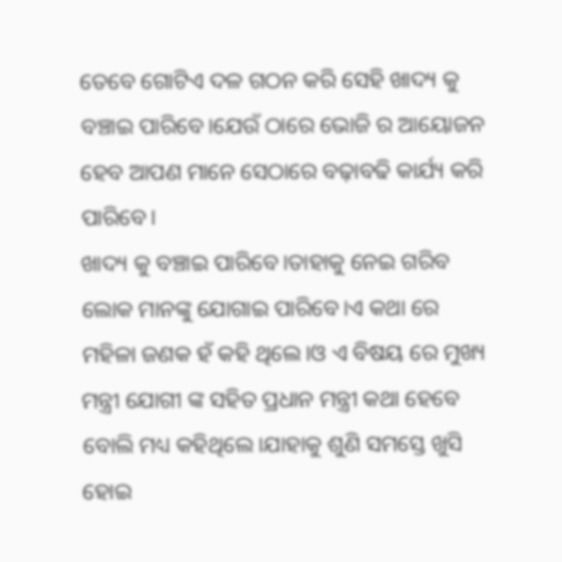ତେବେ ଗୋଟିଏ ଦଳ ଗଠନ କରି ସେହି ଖାଦ୍ୟ କୁ ବଞ୍ଚାଇ ପାରିବେ।ଯେଉଁ ଠାରେ ଭୋଜି ର ଆୟୋଜନ ହେବ ଆପଣ ମାନେ ସେଠାରେ ବଢ଼ାବଢି କାର୍ଯ୍ୟ କରି ପାରିବେ।
ଖାଦ୍ୟ କୁ ବଞ୍ଚାଇ ପାରିବେ।ତାହାକୁ ନେଇ ଗରିବ ଲୋକ ମାନଙ୍କୁ ଯୋଗାଇ ପାରିବେ।ଏ କଥା ରେ ମହିଳା ଜଣକ ହଁ କହି ଥିଲେ।ଓ ଏ ବିଷୟ ରେ ମୁଖ୍ୟ ମନ୍ତ୍ରୀ ଯୋଗୀ ଙ୍କ ସହିତ ପ୍ରଧାନ ମନ୍ତ୍ରୀ କଥା ହେବେ ବୋଲି ମଧ୍ୟ କହିଥିଲେ।ଯାହାକୁ ଶୁଣି ସମସ୍ତେ ଖୁସି ହୋଇ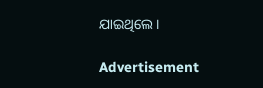ଯାଇଥିଲେ।

Advertisement